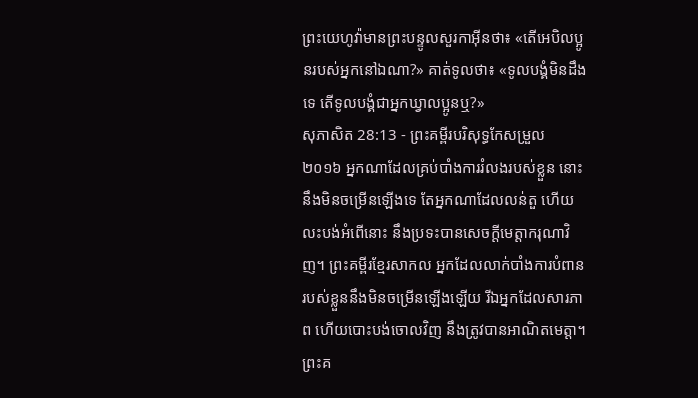ព្រះយេហូវ៉ាមានព្រះបន្ទូលសួរកាអ៊ីនថា៖ «តើអេបិលប្អូនរបស់អ្នកនៅឯណា?» គាត់ទូលថា៖ «ទូលបង្គំមិនដឹងទេ តើទូលបង្គំជាអ្នកឃ្វាលប្អូនឬ?»
សុភាសិត 28:13 - ព្រះគម្ពីរបរិសុទ្ធកែសម្រួល ២០១៦ អ្នកណាដែលគ្រប់បាំងការរំលងរបស់ខ្លួន នោះនឹងមិនចម្រើនឡើងទេ តែអ្នកណាដែលលន់តួ ហើយលះបង់អំពើនោះ នឹងប្រទះបានសេចក្ដីមេត្តាករុណាវិញ។ ព្រះគម្ពីរខ្មែរសាកល អ្នកដែលលាក់បាំងការបំពានរបស់ខ្លួននឹងមិនចម្រើនឡើងឡើយ រីឯអ្នកដែលសារភាព ហើយបោះបង់ចោលវិញ នឹងត្រូវបានអាណិតមេត្តា។ ព្រះគ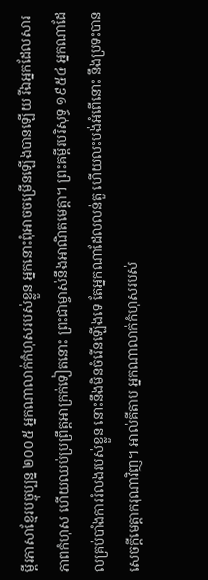ម្ពីរភាសាខ្មែរបច្ចុប្បន្ន ២០០៥ អ្នកណាលាក់កំហុសរបស់ខ្លួន អ្នកនោះពុំអាចចម្រើនឡើងបានឡើយ រីឯអ្នកដែលសារភាពកំហុស ហើយឈប់ប្រព្រឹត្តអាក្រក់ទៀតនោះ ព្រះជាម្ចាស់នឹងអាណិតមេត្តា។ ព្រះគម្ពីរបរិសុទ្ធ ១៩៥៤ អ្នកណាដែលគ្រប់បាំងការរំលងរបស់ខ្លួន នោះនឹងមិនចំរើនឡើងទេ តែអ្នកណាដែលលន់តួ ហើយលះបង់អំពើនោះ នឹងប្រទះបានសេចក្ដីមេត្តាករុណាវិញ។ អាល់គីតាប អ្នកណាលាក់កំហុសរបស់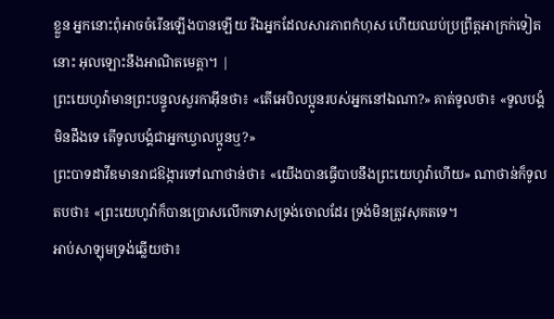ខ្លួន អ្នកនោះពុំអាចចំរើនឡើងបានឡើយ រីឯអ្នកដែលសារភាពកំហុស ហើយឈប់ប្រព្រឹត្តអាក្រក់ទៀតនោះ អុលឡោះនឹងអាណិតមេត្តា។ |
ព្រះយេហូវ៉ាមានព្រះបន្ទូលសួរកាអ៊ីនថា៖ «តើអេបិលប្អូនរបស់អ្នកនៅឯណា?» គាត់ទូលថា៖ «ទូលបង្គំមិនដឹងទេ តើទូលបង្គំជាអ្នកឃ្វាលប្អូនឬ?»
ព្រះបាទដាវីឌមានរាជឱង្ការទៅណាថាន់ថា៖ «យើងបានធ្វើបាបនឹងព្រះយេហូវ៉ាហើយ» ណាថាន់ក៏ទូលតបថា៖ «ព្រះយេហូវ៉ាក៏បានប្រោសលើកទោសទ្រង់ចោលដែរ ទ្រង់មិនត្រូវសុគតទេ។
អាប់សាឡុមទ្រង់ឆ្លើយថា៖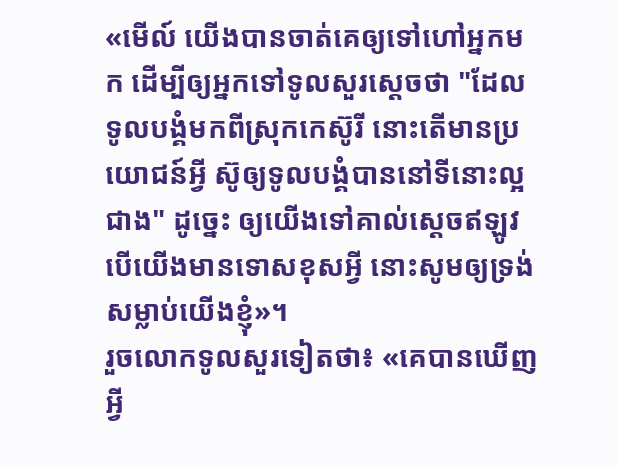«មើល៍ យើងបានចាត់គេឲ្យទៅហៅអ្នកមក ដើម្បីឲ្យអ្នកទៅទូលសួរស្តេចថា "ដែលទូលបង្គំមកពីស្រុកកេស៊ូរី នោះតើមានប្រយោជន៍អ្វី ស៊ូឲ្យទូលបង្គំបាននៅទីនោះល្អជាង" ដូច្នេះ ឲ្យយើងទៅគាល់ស្តេចឥឡូវ បើយើងមានទោសខុសអ្វី នោះសូមឲ្យទ្រង់សម្លាប់យើងខ្ញុំ»។
រួចលោកទូលសួរទៀតថា៖ «គេបានឃើញអ្វី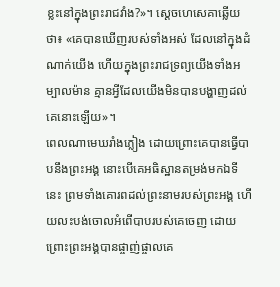ខ្លះនៅក្នុងព្រះរាជវាំង?»។ ស្ដេចហេសេគាឆ្លើយថា៖ «គេបានឃើញរបស់ទាំងអស់ ដែលនៅក្នុងដំណាក់យើង ហើយក្នុងព្រះរាជទ្រព្យយើងទាំងអម្បាលម៉ាន គ្មានអ្វីដែលយើងមិនបានបង្ហាញដល់គេនោះឡើយ»។
ពេលណាមេឃរាំងភ្លៀង ដោយព្រោះគេបានធ្វើបាបនឹងព្រះអង្គ នោះបើគេអធិស្ឋានតម្រង់មកឯទីនេះ ព្រមទាំងគោរពដល់ព្រះនាមរបស់ព្រះអង្គ ហើយលះបង់ចោលអំពើបាបរបស់គេចេញ ដោយព្រោះព្រះអង្គបានផ្ចាញ់ផ្ចាលគេ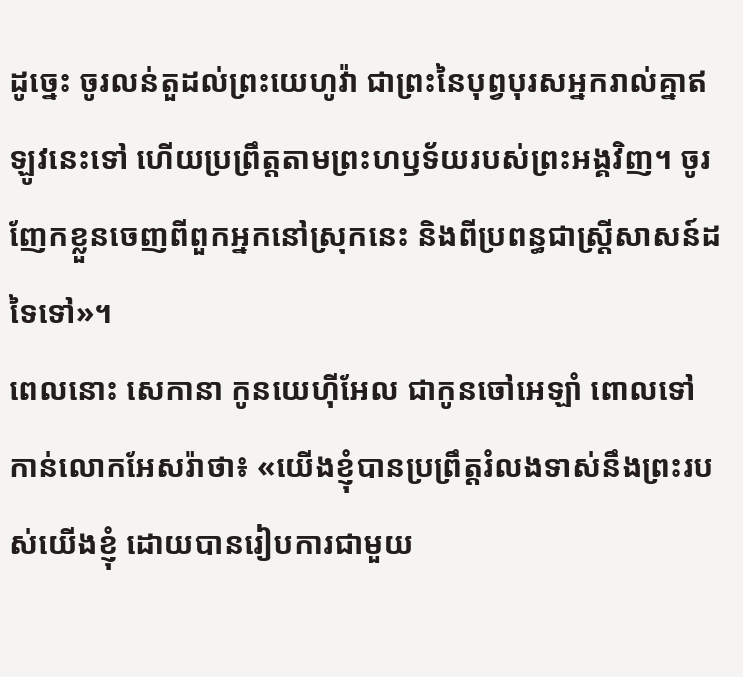ដូច្នេះ ចូរលន់តួដល់ព្រះយេហូវ៉ា ជាព្រះនៃបុព្វបុរសអ្នករាល់គ្នាឥឡូវនេះទៅ ហើយប្រព្រឹត្តតាមព្រះហឫទ័យរបស់ព្រះអង្គវិញ។ ចូរញែកខ្លួនចេញពីពួកអ្នកនៅស្រុកនេះ និងពីប្រពន្ធជាស្ត្រីសាសន៍ដទៃទៅ»។
ពេលនោះ សេកានា កូនយេហ៊ីអែល ជាកូនចៅអេឡាំ ពោលទៅកាន់លោកអែសរ៉ាថា៖ «យើងខ្ញុំបានប្រព្រឹត្តរំលងទាស់នឹងព្រះរបស់យើងខ្ញុំ ដោយបានរៀបការជាមួយ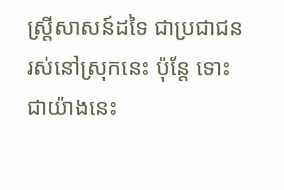ស្ដ្រីសាសន៍ដទៃ ជាប្រជាជនរស់នៅស្រុកនេះ ប៉ុន្តែ ទោះជាយ៉ាងនេះ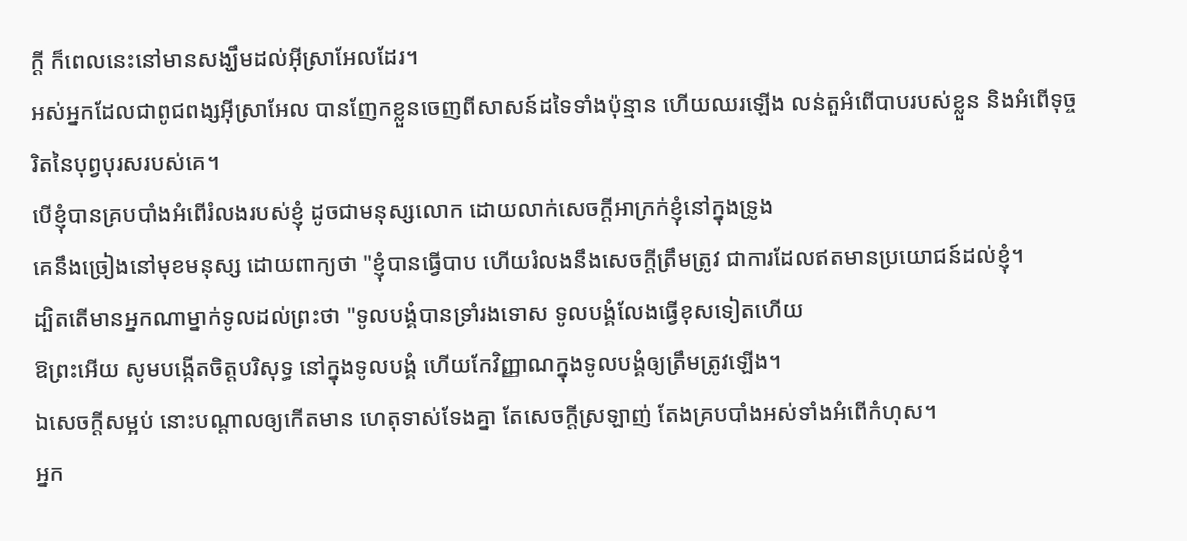ក្ដី ក៏ពេលនេះនៅមានសង្ឃឹមដល់អ៊ីស្រាអែលដែរ។
អស់អ្នកដែលជាពូជពង្សអ៊ីស្រាអែល បានញែកខ្លួនចេញពីសាសន៍ដទៃទាំងប៉ុន្មាន ហើយឈរឡើង លន់តួអំពើបាបរបស់ខ្លួន និងអំពើទុច្ចរិតនៃបុព្វបុរសរបស់គេ។
បើខ្ញុំបានគ្របបាំងអំពើរំលងរបស់ខ្ញុំ ដូចជាមនុស្សលោក ដោយលាក់សេចក្ដីអាក្រក់ខ្ញុំនៅក្នុងទ្រូង
គេនឹងច្រៀងនៅមុខមនុស្ស ដោយពាក្យថា "ខ្ញុំបានធ្វើបាប ហើយរំលងនឹងសេចក្ដីត្រឹមត្រូវ ជាការដែលឥតមានប្រយោជន៍ដល់ខ្ញុំ។
ដ្បិតតើមានអ្នកណាម្នាក់ទូលដល់ព្រះថា "ទូលបង្គំបានទ្រាំរងទោស ទូលបង្គំលែងធ្វើខុសទៀតហើយ
ឱព្រះអើយ សូមបង្កើតចិត្តបរិសុទ្ធ នៅក្នុងទូលបង្គំ ហើយកែវិញ្ញាណក្នុងទូលបង្គំឲ្យត្រឹមត្រូវឡើង។
ឯសេចក្ដីសម្អប់ នោះបណ្ដាលឲ្យកើតមាន ហេតុទាស់ទែងគ្នា តែសេចក្ដីស្រឡាញ់ តែងគ្របបាំងអស់ទាំងអំពើកំហុស។
អ្នក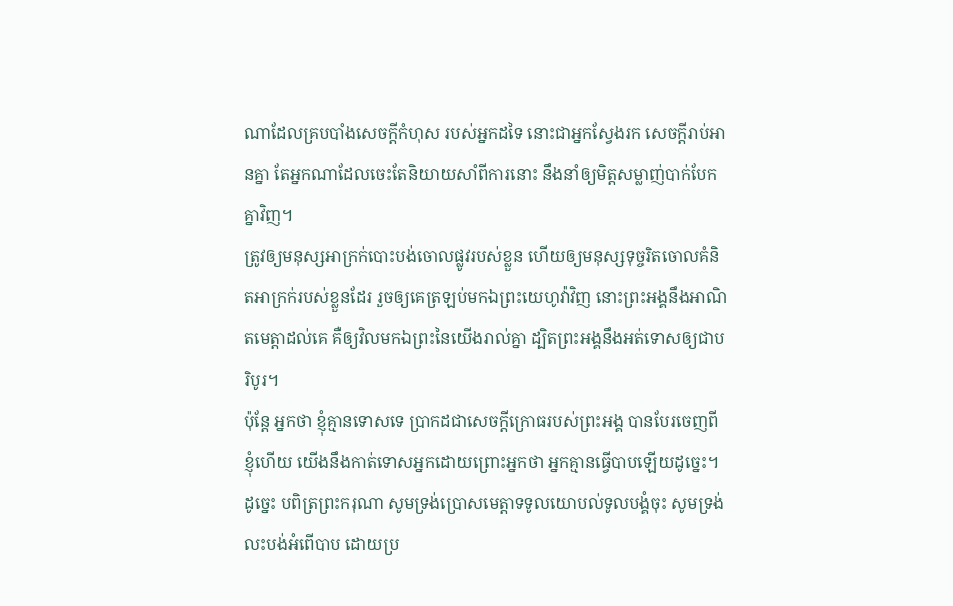ណាដែលគ្របបាំងសេចក្ដីកំហុស របស់អ្នកដទៃ នោះជាអ្នកស្វែងរក សេចក្ដីរាប់អានគ្នា តែអ្នកណាដែលចេះតែនិយាយសាំពីការនោះ នឹងនាំឲ្យមិត្តសម្លាញ់បាក់បែកគ្នាវិញ។
ត្រូវឲ្យមនុស្សអាក្រក់បោះបង់ចោលផ្លូវរបស់ខ្លួន ហើយឲ្យមនុស្សទុច្ចរិតចោលគំនិតអាក្រក់របស់ខ្លួនដែរ រួចឲ្យគេត្រឡប់មកឯព្រះយេហូវ៉ាវិញ នោះព្រះអង្គនឹងអាណិតមេត្តាដល់គេ គឺឲ្យវិលមកឯព្រះនៃយើងរាល់គ្នា ដ្បិតព្រះអង្គនឹងអត់ទោសឲ្យជាបរិបូរ។
ប៉ុន្តែ អ្នកថា ខ្ញុំគ្មានទោសទេ ប្រាកដជាសេចក្ដីក្រោធរបស់ព្រះអង្គ បានបែរចេញពីខ្ញុំហើយ យើងនឹងកាត់ទោសអ្នកដោយព្រោះអ្នកថា អ្នកគ្មានធ្វើបាបឡើយដូច្នេះ។
ដូច្នេះ បពិត្រព្រះករុណា សូមទ្រង់ប្រោសមេត្តាទទូលយោបល់ទូលបង្គំចុះ សូមទ្រង់លះបង់អំពើបាប ដោយប្រ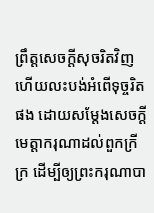ព្រឹត្តសេចក្ដីសុចរិតវិញ ហើយលះបង់អំពើទុច្ចរិតផង ដោយសម្ដែងសេចក្ដីមេត្តាករុណាដល់ពួកក្រីក្រ ដើម្បីឲ្យព្រះករុណាបា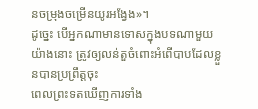នចម្រុងចម្រើនយូរអង្វែង»។
ដូច្នេះ បើអ្នកណាមានទោសក្នុងបទណាមួយយ៉ាងនោះ ត្រូវឲ្យលន់តួចំពោះអំពើបាបដែលខ្លួនបានប្រព្រឹត្តចុះ
ពេលព្រះទតឃើញការទាំង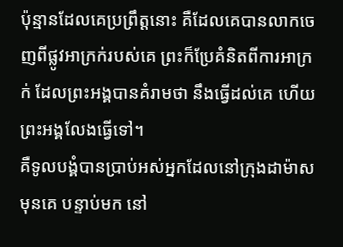ប៉ុន្មានដែលគេប្រព្រឹត្តនោះ គឺដែលគេបានលាកចេញពីផ្លូវអាក្រក់របស់គេ ព្រះក៏ប្រែគំនិតពីការអាក្រក់ ដែលព្រះអង្គបានគំរាមថា នឹងធ្វើដល់គេ ហើយព្រះអង្គលែងធ្វើទៅ។
គឺទូលបង្គំបានប្រាប់អស់អ្នកដែលនៅក្រុងដាម៉ាសមុនគេ បន្ទាប់មក នៅ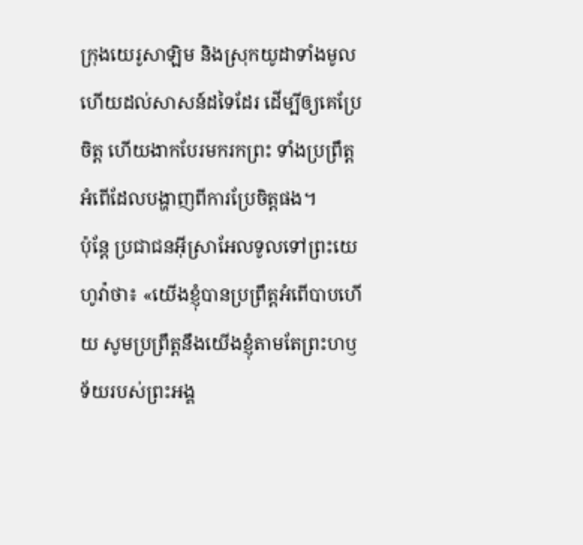ក្រុងយេរូសាឡិម និងស្រុកយូដាទាំងមូល ហើយដល់សាសន៍ដទៃដែរ ដើម្បីឲ្យគេប្រែចិត្ត ហើយងាកបែរមករកព្រះ ទាំងប្រព្រឹត្តអំពើដែលបង្ហាញពីការប្រែចិត្តផង។
ប៉ុន្ដែ ប្រជាជនអ៊ីស្រាអែលទូលទៅព្រះយេហូវ៉ាថា៖ «យើងខ្ញុំបានប្រព្រឹត្តអំពើបាបហើយ សូមប្រព្រឹត្តនឹងយើងខ្ញុំតាមតែព្រះហឫទ័យរបស់ព្រះអង្គ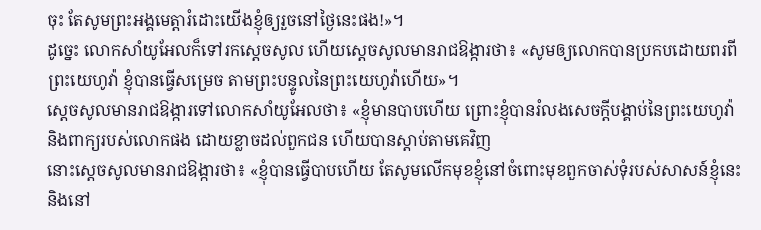ចុះ តែសូមព្រះអង្គមេត្តារំដោះយើងខ្ញុំឲ្យរួចនៅថ្ងៃនេះផង!»។
ដូច្នេះ លោកសាំយូអែលក៏ទៅរកស្ដេចសូល ហើយស្ដេចសូលមានរាជឱង្ការថា៖ «សូមឲ្យលោកបានប្រកបដោយពរពីព្រះយេហូវ៉ា ខ្ញុំបានធ្វើសម្រេច តាមព្រះបន្ទូលនៃព្រះយេហូវ៉ាហើយ»។
ស្ដេចសូលមានរាជឱង្ការទៅលោកសាំយូអែលថា៖ «ខ្ញុំមានបាបហើយ ព្រោះខ្ញុំបានរំលងសេចក្ដីបង្គាប់នៃព្រះយេហូវ៉ា និងពាក្យរបស់លោកផង ដោយខ្លាចដល់ពួកជន ហើយបានស្តាប់តាមគេវិញ
នោះស្ដេចសូលមានរាជឱង្ការថា៖ «ខ្ញុំបានធ្វើបាបហើយ តែសូមលើកមុខខ្ញុំនៅចំពោះមុខពួកចាស់ទុំរបស់សាសន៍ខ្ញុំនេះ និងនៅ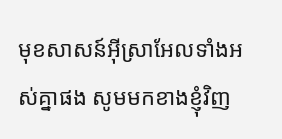មុខសាសន៍អ៊ីស្រាអែលទាំងអស់គ្នាផង សូមមកខាងខ្ញុំវិញ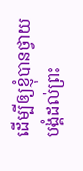ដើម្បីឲ្យខ្ញុំបានថ្វាយបង្គំដល់ព្រះ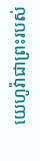យេហូវ៉ាជាព្រះរបស់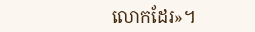លោកដែរ»។